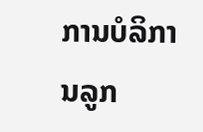ການບໍລິການລູກ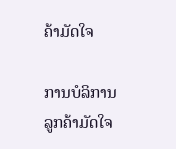ຄ້າມັດໃຈ

ການບໍລິການລູກຄ້າມັດໃຈ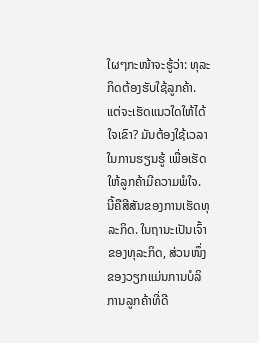ໃຜໆກະໜ້າຈະຮູ້ວ່າ: ທຸລະກິດຕ້ອງຮັບໃຊ້ລູກຄ້າ. ແຕ່ຈະເຮັດແນວໃດໃຫ້ໄດ້ໃຈເຂົາ? ມັນຕ້ອງໃຊ້ເວລາໃນການຮຽນຮູ້ ເພື່ອເຮັດໃຫ້ລູກຄ້າມີຄວາມພໍໃຈ. ນີ້ຄືສີສັນຂອງການເຮັດທຸລະກິດ. ໃນຖານະເປັນເຈົ້າຂອງທຸລະກິດ, ສ່ວນໜຶ່ງຂອງວຽກແມ່ນການບໍລິການລູກຄ້າທີ່ດີ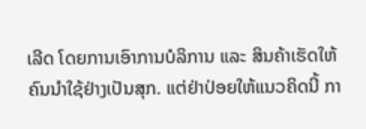ເລີດ ໂດຍການເອົາການບໍລິການ ແລະ ສິນຄ້າເຮັດໃຫ້ຄົນນຳໃຊ້ຢ່າງເປັນສຸກ. ແຕ່ຢ່າປ່ອຍໃຫ້ແນວຄິດນີ້ ກາ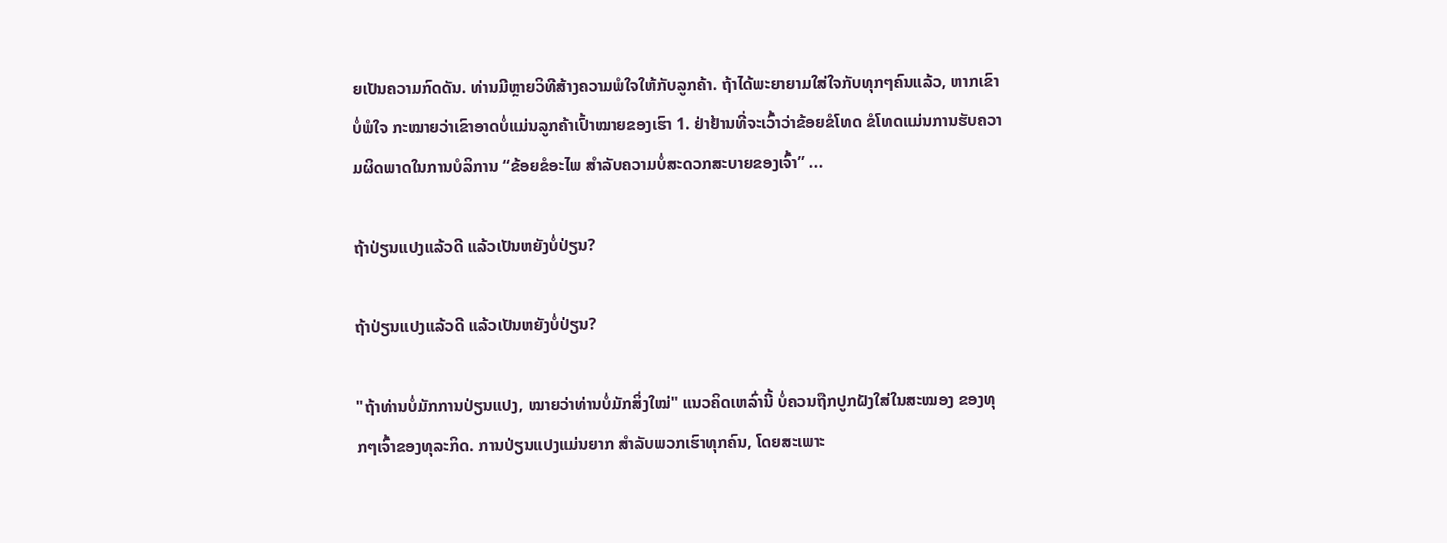ຍເປັນຄວາມກົດດັນ. ທ່ານມີຫຼາຍວິທີສ້າງຄວາມພໍໃຈໃຫ້ກັບລູກຄ້າ. ຖ້າໄດ້ພະຍາຍາມໃສ່ໃຈກັບທຸກໆຄົນແລ້ວ, ຫາກເຂົາບໍ່ພໍໃຈ ກະໝາຍວ່າເຂົາອາດບໍ່ແມ່ນລູກຄ້າເປົ້າໝາຍຂອງເຮົາ 1. ຢ່າຢ້ານທີ່ຈະເວົ້າວ່າຂ້ອຍຂໍໂທດ ຂໍໂທດແມ່ນການຮັບຄວາມຜິດພາດໃນການບໍລິການ “ຂ້ອຍຂໍອະໄພ ສຳລັບຄວາມບໍ່ສະດວກສະບາຍຂອງເຈົ້າ” ...

ຖ້າປ່ຽນແປງແລ້ວດີ ແລ້ວເປັນຫຍັງບໍ່ປ່ຽນ?

ຖ້າປ່ຽນແປງແລ້ວດີ ແລ້ວເປັນຫຍັງບໍ່ປ່ຽນ?

"ຖ້າທ່ານບໍ່ມັກການປ່ຽນແປງ, ໝາຍວ່າທ່ານບໍ່ມັກສິ່ງໃໝ່" ແນວຄິດເຫລົ່ານີ້ ບໍ່ຄວນຖືກປູກຝັງໃສ່ໃນສະໝອງ ຂອງທຸກໆເຈົ້າຂອງທຸລະກິດ. ການປ່ຽນແປງແມ່ນຍາກ ສຳລັບພວກເຮົາທຸກຄົນ, ໂດຍສະເພາະ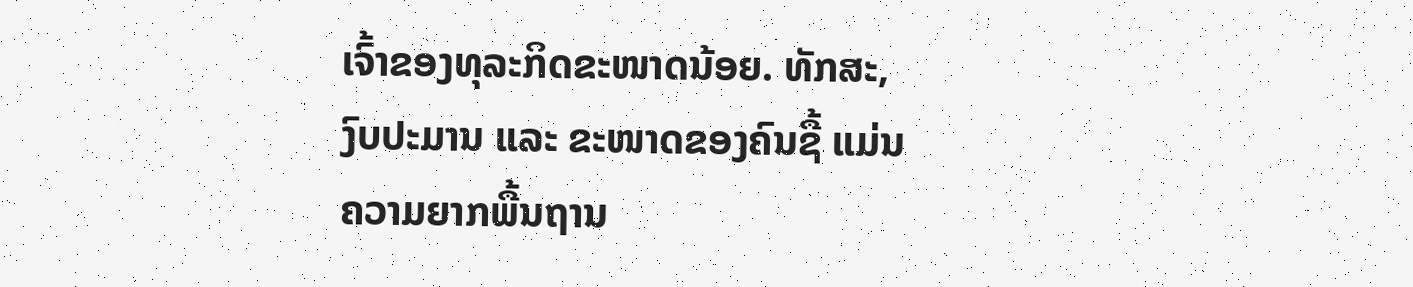ເຈົ້າຂອງທຸລະກິດຂະໜາດນ້ອຍ. ທັກສະ, ງົບປະມານ ແລະ ຂະໜາດຂອງຄົນຊື້ ແມ່ນຄວາມຍາກພື້ນຖານ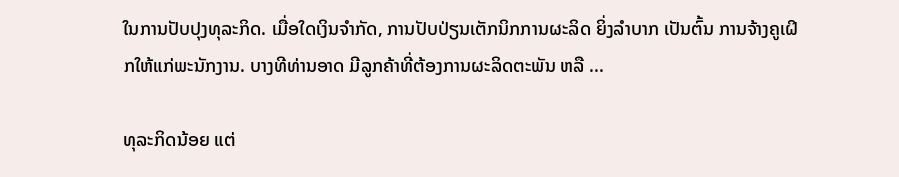ໃນການປັບປຸງທຸລະກິດ. ເມື່ອໃດເງິນຈຳກັດ, ການປັບປ່ຽນເຕັກນິກການຜະລິດ ຍິ່ງລຳບາກ ເປັນຕົ້ນ ການຈ້າງຄູເຝິກໃຫ້ແກ່ພະນັກງານ. ບາງທີທ່ານອາດ ມີລູກຄ້າທີ່ຕ້ອງການຜະລິດຕະພັນ ຫລື ...

ທຸລະກິດນ້ອຍ ແຕ່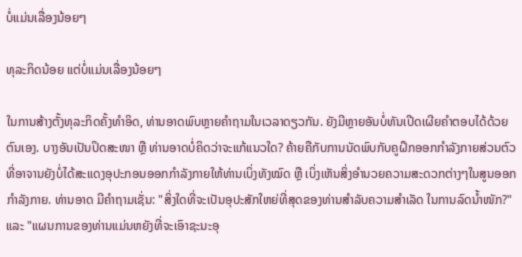ບໍ່ແມ່ນເລື່ອງນ້ອຍໆ

ທຸລະກິດນ້ອຍ ແຕ່ບໍ່ແມ່ນເລື່ອງນ້ອຍໆ

ໃນການສ້າງຕັ້ງທຸລະກິດຄັ້ງທຳອິດ, ທ່ານອາດພົບຫຼາຍຄຳຖາມໃນເວລາດຽວກັນ. ຍັງມີຫຼາຍອັນບໍ່ທັນເປີດເຜີຍຄຳຕອບໄດ້ດ້ວຍຕົນເອງ. ບາງອັນເປັນປິດສະໜາ ຫຼື ທ່ານອາດບໍ່ຄິດວ່າຈະແກ້ແນວໃດ? ຄ້າຍຄືກັບການນັດພົບກັບຄູຝຶກອອກກຳລັງກາຍສ່ວນຕົວ ທີ່ອາຈານຍັງບໍ່ໄດ້ສະແດງອຸປະກອນອອກກຳລັງກາຍໃຫ້ທ່ານເບິ່ງທັງໝົດ ຫຼື ເບິ່ງເຫັນສິ່ງອຳນວຍຄວາມສະດວກຕ່າງໆໃນສູນອອກກຳລັງກາຍ. ທ່ານອາດ ມີຄຳຖາມເຊັ່ນ: "ສິ່ງໃດທີ່ຈະເປັນອຸປະສັກໃຫຍ່ທີ່ສຸດຂອງທ່ານສຳລັບຄວາມສຳເລັດ ໃນການລົດນໍ້າໜັກ?" ແລະ "ແຜນການຂອງທ່ານແມ່ນຫຍັງທີ່ຈະເອົາຊະນະອຸ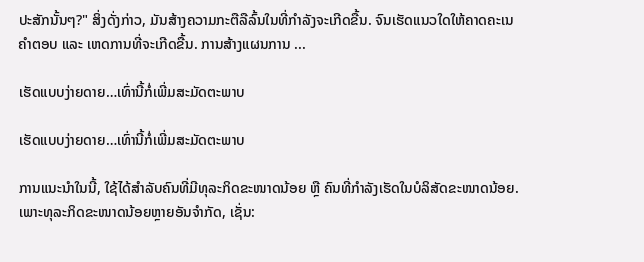ປະສັກນັ້ນໆ?" ສິ່ງດັ່ງກ່າວ, ມັນສ້າງຄວາມກະຕືລືລົ້ນໃນທີ່ກຳລັງຈະເກີດຂື້ນ. ຈົນເຮັດແນວໃດໃຫ້ຄາດຄະເນຄຳຕອບ ແລະ ເຫດການທີ່ຈະເກີດຂື້ນ. ການສ້າງແຜນການ ...

ເຮັດແບບງ່າຍດາຍ…ເທົ່ານີ້ກໍ່ເພີ່ມສະມັດຕະພາບ

ເຮັດແບບງ່າຍດາຍ…ເທົ່ານີ້ກໍ່ເພີ່ມສະມັດຕະພາບ

ການແນະນຳໃນນີ້, ໃຊ້ໄດ້ສຳລັບຄົນທີ່ມີທຸລະກິດຂະໜາດນ້ອຍ ຫຼື ຄົນທີ່ກຳລັງເຮັດໃນບໍລິສັດຂະໜາດນ້ອຍ. ເພາະທຸລະກິດຂະໜາດນ້ອຍຫຼາຍອັນຈຳກັດ, ເຊັ່ນ: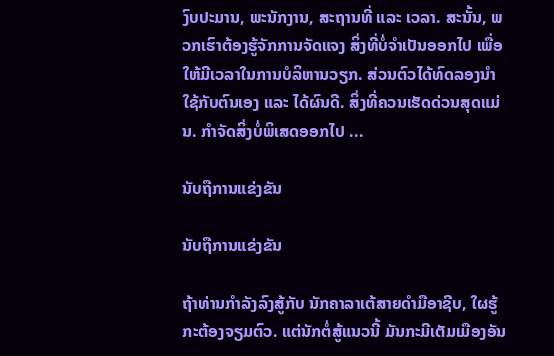ງົບປະມານ, ພະນັກງານ, ສະຖານທີ່ ແລະ ເວລາ. ສະນັ້ນ, ພວກເຮົາຕ້ອງຮູ້ຈັກການຈັດແຈງ ສິ່ງທີ່ບໍ່ຈຳເປັນອອກໄປ ເພື່ອໃຫ້ມີເວລາໃນການບໍລິຫານວຽກ. ສ່ວນຕົວໄດ້ທົດລອງນຳໃຊ້ກັບຕົນເອງ ແລະ ໄດ້ຜົນດີ. ສິ່ງທີ່ຄວນເຮັດດ່ວນສຸດແມ່ນ. ກຳຈັດສິ່ງບໍ່ພິເສດອອກໄປ ...

ນັບຖືການແຂ່ງຂັນ

ນັບຖືການແຂ່ງຂັນ

ຖ້າທ່ານກຳລັງລົງສູ້ກັບ ນັກຄາລາເຕ້ສາຍດຳມືອາຊີບ, ໃຜຮູ້ກະຕ້ອງຈຽມຕົວ. ແຕ່ນັກຕໍ່ສູ້ແນວນີ້ ມັນກະມີເຕັມເມືອງອັນ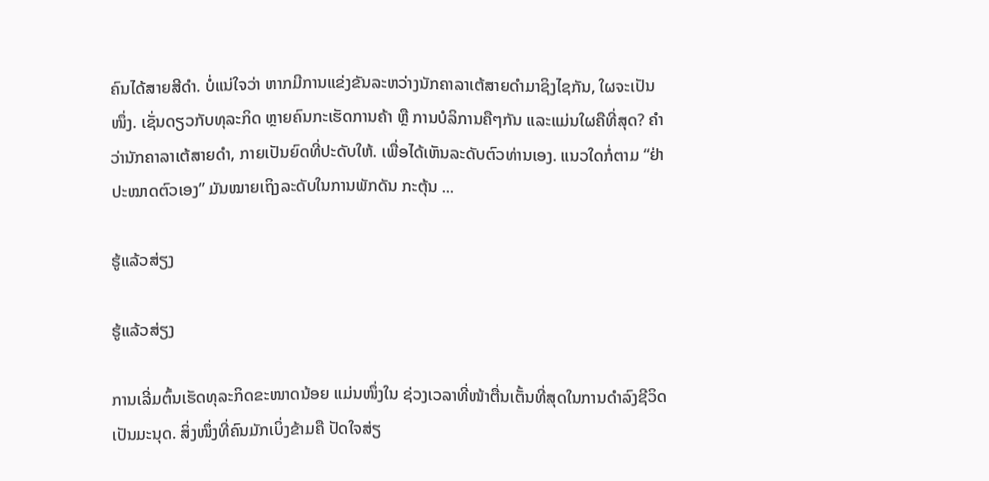ຄົນໄດ້ສາຍສີດຳ. ບໍ່ແນ່ໃຈວ່າ ຫາກມີການແຂ່ງຂັນລະຫວ່າງນັກຄາລາເຕ້ສາຍດຳມາຊິງໄຊກັນ, ໃຜຈະເປັນໜຶ່ງ. ເຊັ່ນດຽວກັບທຸລະກິດ ຫຼາຍຄົນກະເຮັດການຄ້າ ຫຼື ການບໍລິການຄືໆກັນ ແລະແມ່ນໃຜຄືທີ່ສຸດ? ຄຳວ່ານັກຄາລາເຕ້ສາຍດຳ, ກາຍເປັນຍົດທີ່ປະດັບໃຫ້. ເພື່ອໄດ້ເຫັນລະດັບຕົວທ່ານເອງ. ແນວໃດກໍ່ຕາມ “ຢ່າປະໝາດຕົວເອງ” ມັນໝາຍເຖິງລະດັບໃນການພັກດັນ ກະຕຸ້ນ ...

ຮູ້ແລ້ວສ່ຽງ

ຮູ້ແລ້ວສ່ຽງ

ການເລີ່ມຕົ້ນເຮັດທຸລະກິດຂະໜາດນ້ອຍ ແມ່ນໜຶ່ງໃນ ຊ່ວງເວລາທີ່ໜ້າຕື່ນເຕັ້ນທີ່ສຸດໃນການດຳລົງຊີວິດເປັນມະນຸດ. ສິ່ງໜຶ່ງທີ່ຄົນມັກເບິ່ງຂ້າມຄື ປັດໃຈສ່ຽ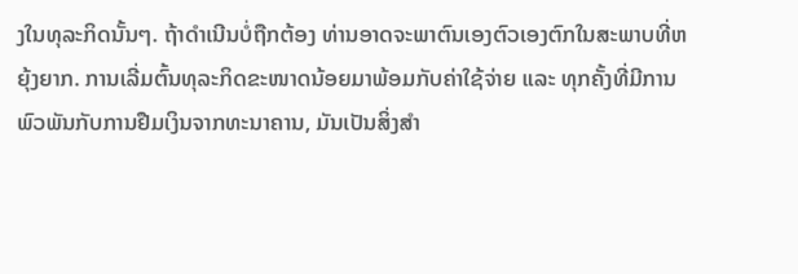ງໃນທຸລະກິດນັ້ນໆ. ຖ້າດຳເນີນບໍ່ຖືກຕ້ອງ ທ່ານອາດຈະພາຕົນເອງຕົວເອງຕົກໃນສະພາບທີ່ຫຍຸ້ງຍາກ. ການເລີ່ມຕົ້ນທຸລະກິດຂະໜາດນ້ອຍມາພ້ອມກັບຄ່າໃຊ້ຈ່າຍ ແລະ ທຸກຄັ້ງທີ່ມີການພົວພັນກັບການຢືມເງິນຈາກທະນາຄານ, ມັນເປັນສິ່ງສຳ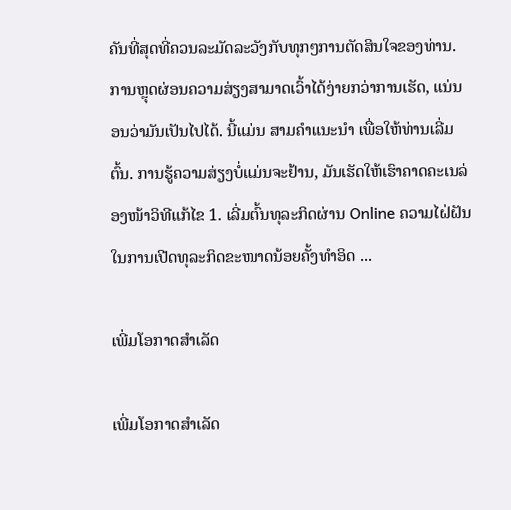ຄັນທີ່ສຸດທີ່ຄວນລະມັດລະວັງກັບທຸກໆການຕັດສິນໃຈຂອງທ່ານ. ການຫຼຸດຜ່ອນຄວາມສ່ຽງສາມາດເວົ້າໄດ້ງ່າຍກວ່າການເຮັດ, ແນ່ນອນວ່າມັນເປັນໄປໄດ້. ນີ້ແມ່ນ ສາມຄຳແນະນຳ ເພື່ອໃຫ້ທ່ານເລີ່ມຕົ້ນ. ການຮູ້ຄວາມສ່ຽງບໍ່ແມ່ນຈະຢ້ານ, ມັນເຮັດໃຫ້ເຮົາຄາດຄະເນລ່ອງໜ້າວິທີແກ້ໄຂ 1. ເລີ່ມຕົ້ນທຸລະກິດຜ່ານ Online ຄວາມໄຝ່ຝັນໃນການເປີດທຸລະກິດຂະໜາດນ້ອຍຄັ້ງທຳອິດ ...

ເພີ່ມໂອກາດສຳເລັດ

ເພີ່ມໂອກາດສຳເລັດ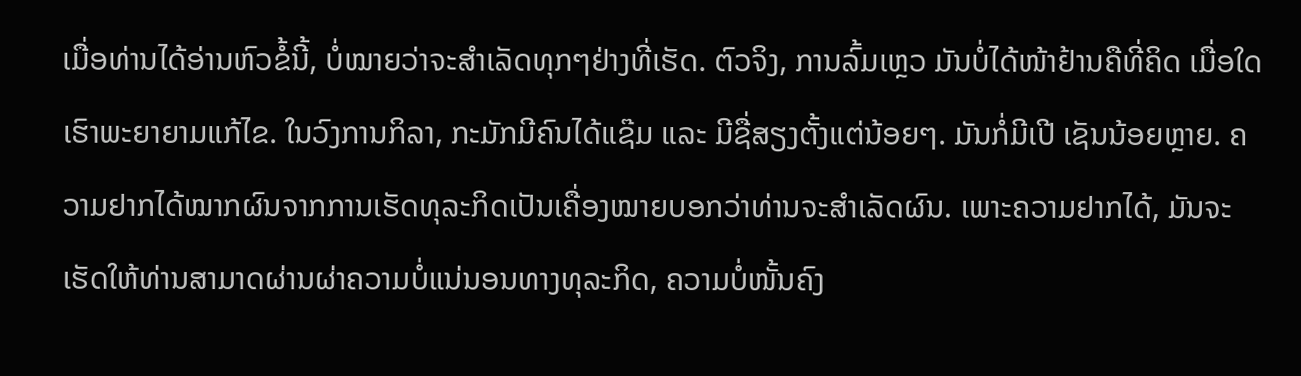ເມື່ອທ່ານໄດ້ອ່ານຫົວຂໍ້ນີ້, ບໍ່ໝາຍວ່າຈະສຳເລັດທຸກໆຢ່າງທີ່ເຮັດ. ຕົວຈິງ, ການລົ້ມເຫຼວ ມັນບໍ່ໄດ້ໜ້າຢ້ານຄືທີ່ຄິດ ເມື່ອໃດເຮົາພະຍາຍາມແກ້ໄຂ. ໃນວົງການກິລາ, ກະມັກມີຄົນໄດ້ແຊ໊ມ ແລະ ມີຊື່ສຽງຕັ້ງແຕ່ນ້ອຍໆ. ມັນກໍ່ມີເປີ ເຊັນນ້ອຍຫຼາຍ. ຄວາມຢາກໄດ້ໝາກຜົນຈາກການເຮັດທຸລະກິດເປັນເຄື່ອງໝາຍບອກວ່າທ່ານຈະສຳເລັດຜົນ. ເພາະຄວາມຢາກໄດ້, ມັນຈະເຮັດໃຫ້ທ່ານສາມາດຜ່ານຜ່າຄວາມບໍ່ແນ່ນອນທາງທຸລະກິດ, ຄວາມບໍ່ໜັ້ນຄົງ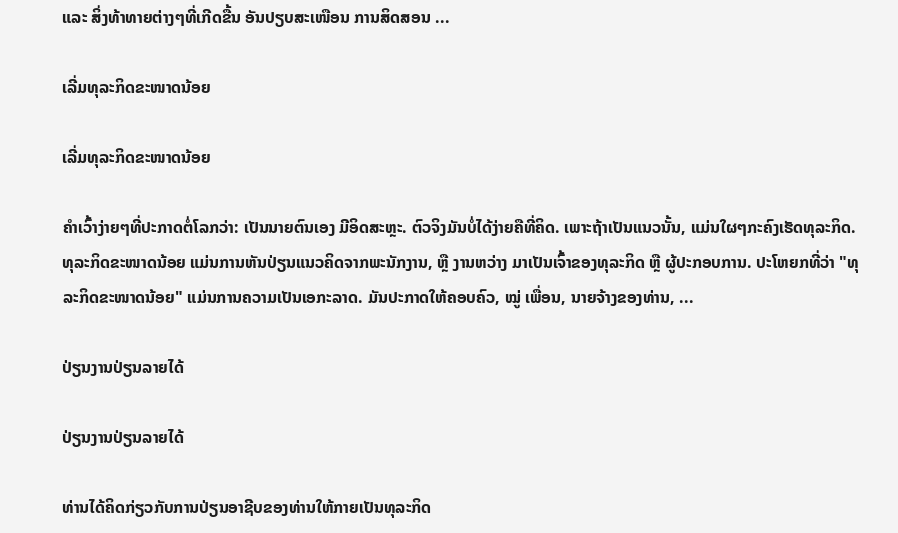ແລະ ສິ່ງທ້າທາຍຕ່າງໆທີ່ເກີດຂື້ນ ອັນປຽບສະເໜືອນ ການສິດສອນ ...

ເລີ່ມທຸລະກິດຂະໜາດນ້ອຍ

ເລີ່ມທຸລະກິດຂະໜາດນ້ອຍ

ຄຳເວົ້າງ່າຍໆທີ່ປະກາດຕໍ່ໂລກວ່າ: ເປັນນາຍຕົນເອງ ມີອິດສະຫຼະ. ຕົວຈິງມັນບໍ່ໄດ້ງ່າຍຄືທີ່ຄິດ. ເພາະຖ້າເປັນແນວນັ້ນ, ແມ່ນໃຜໆກະຄົງເຮັດທຸລະກິດ. ທຸລະກິດຂະໜາດນ້ອຍ ແມ່ນການຫັນປ່ຽນແນວຄິດຈາກພະນັກງານ, ຫຼື ງານຫວ່າງ ມາເປັນເຈົ້າຂອງທຸລະກິດ ຫຼື ຜູ້ປະກອບການ. ປະໂຫຍກທີ່ວ່າ "ທຸລະກິດຂະໜາດນ້ອຍ" ແມ່ນການຄວາມເປັນເອກະລາດ. ມັນປະກາດໃຫ້ຄອບຄົວ, ໝູ່ ເພື່ອນ, ນາຍຈ້າງຂອງທ່ານ, ...

ປ່ຽນງານປ່ຽນລາຍໄດ້

ປ່ຽນງານປ່ຽນລາຍໄດ້

ທ່ານໄດ້ຄິດກ່ຽວກັບການປ່ຽນອາຊີບຂອງທ່ານໃຫ້ກາຍເປັນທຸລະກິດ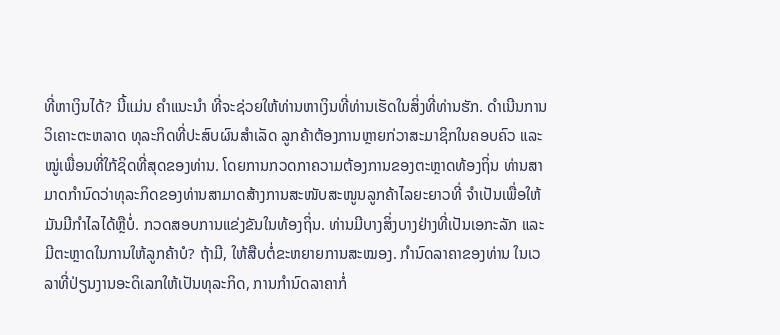ທີ່ຫາເງິນໄດ້? ນີ້ແມ່ນ ຄຳແນະນຳ ທີ່ຈະຊ່ວຍໃຫ້ທ່ານຫາເງິນທີ່ທ່ານເຮັດໃນສິ່ງທີ່ທ່ານຮັກ. ດໍາເນີນການວິເຄາະຕະຫລາດ ທຸລະກິດທີ່ປະສົບຜົນສຳເລັດ ລູກຄ້າຕ້ອງການຫຼາຍກ່ວາສະມາຊິກໃນຄອບຄົວ ແລະ ໝູ່ເພື່ອນທີ່ໃກ້ຊິດທີ່ສຸດຂອງທ່ານ. ໂດຍການກວດກາຄວາມຕ້ອງການຂອງຕະຫຼາດທ້ອງຖິ່ນ ທ່ານສາມາດກຳນົດວ່າທຸລະກິດຂອງທ່ານສາມາດສ້າງການສະໜັບສະໜູນລູກຄ້າໄລຍະຍາວທີ່ ຈຳເປັນເພື່ອໃຫ້ມັນມີກຳໄລໄດ້ຫຼືບໍ່. ກວດສອບການແຂ່ງຂັນໃນທ້ອງຖິ່ນ. ທ່ານມີບາງສິ່ງບາງຢ່າງທີ່ເປັນເອກະລັກ ແລະ ມີຕະຫຼາດໃນການໃຫ້ລູກຄ້າບໍ? ຖ້າມີ, ໃຫ້ສືບຕໍ່ຂະຫຍາຍການສະໝອງ. ກຳນົດລາຄາຂອງທ່ານ ໃນເວລາທີ່ປ່ຽນງານອະດິເລກໃຫ້ເປັນທຸລະກິດ, ການກຳນົດລາຄາກໍ່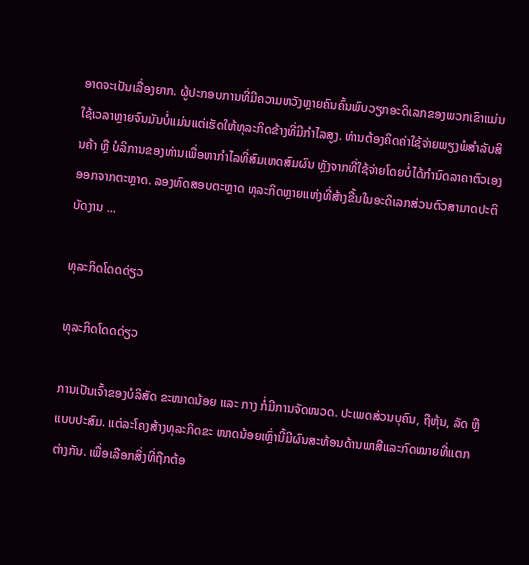ອາດຈະເປັນເລື່ອງຍາກ. ຜູ້ປະກອບການທີ່ມີຄວາມຫວັງຫຼາຍຄົນຄົ້ນພົບວຽກອະດິເລກຂອງພວກເຂົາແມ່ນໃຊ້ເວລາຫຼາຍຈົນມັນບໍ່ແມ່ນແຕ່ເຮັດໃຫ້ທຸລະກິດຂ້າງທີ່ມີກຳໄລສູງ. ທ່ານຕ້ອງຄິດຄ່າໃຊ້ຈ່າຍພຽງພໍສຳລັບສິນຄ້າ ຫຼື ບໍລິການຂອງທ່ານເພື່ອຫາກຳໄລທີ່ສົມເຫດສົມຜົນ ຫຼັງຈາກທີ່ໃຊ້ຈ່າຍໂດຍບໍ່ໄດ້ກຳນົດລາຄາຕົວເອງອອກຈາກຕະຫຼາດ. ລອງທົດສອບຕະຫຼາດ ທຸລະກິດຫຼາຍແຫ່ງທີ່ສ້າງຂື້ນໃນອະດິເລກສ່ວນຕົວສາມາດປະຕິບັດງານ ...

ທຸລະກິດໂດດດ່ຽວ

ທຸລະກິດໂດດດ່ຽວ

ການເປັນເຈົ້າຂອງບໍລິສັດ ຂະໜາດນ້ອຍ ແລະ ກາງ ກໍ່ມີການຈັດໜວດ. ປະເພດສ່ວນບຸຄົນ, ຖືຫຸ້ນ, ລັດ ຫຼື ແບບປະສົມ. ແຕ່ລະໂຄງສ້າງທຸລະກິດຂະ ໜາດນ້ອຍເຫຼົ່ານີ້ມີຜົນສະທ້ອນດ້ານພາສີແລະກົດໝາຍທີ່ແຕກຕ່າງກັນ. ເພື່ອເລືອກສິ່ງທີ່ຖືກຕ້ອ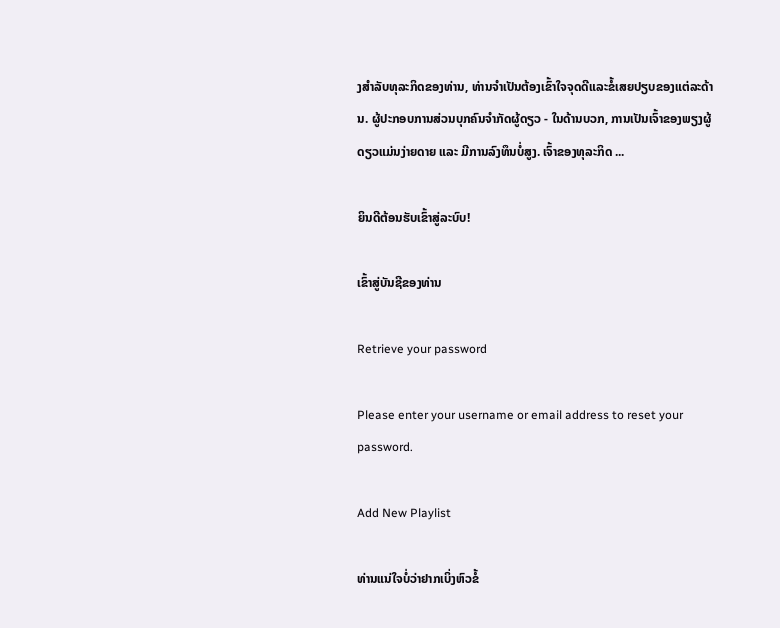ງສຳລັບທຸລະກິດຂອງທ່ານ, ທ່ານຈຳເປັນຕ້ອງເຂົ້າໃຈຈຸດດີແລະຂໍ້ເສຍປຽບຂອງແຕ່ລະດ້ານ. ຜູ້ປະກອບການສ່ວນບຸກຄົນຈຳກັດຜູ້ດຽວ - ໃນດ້ານບວກ, ການເປັນເຈົ້າຂອງພຽງຜູ້ດຽວແມ່ນງ່າຍດາຍ ແລະ ມີການລົງທຶນບໍ່ສູງ. ເຈົ້າຂອງທຸລະກິດ ...

ຍິນດີຕ້ອນຮັບເຂົ້າສູ່ລະບົບ!

ເຂົ້າສູ່ບັນຊີຂອງທ່ານ

Retrieve your password

Please enter your username or email address to reset your password.

Add New Playlist

ທ່ານແນ່ໃຈບໍ່ວ່າຢາກເບິ່ງຫົວຂໍ້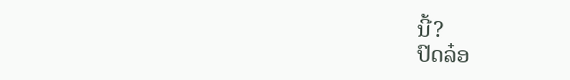ນີ້?
ປົດລ໋ອ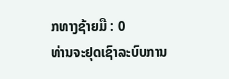ກທາງຊ້າຍມື : 0
ທ່ານຈະຢຸດເຊົາລະບົບການ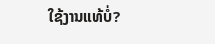ໃຊ້ງານແທ້ບໍ່?